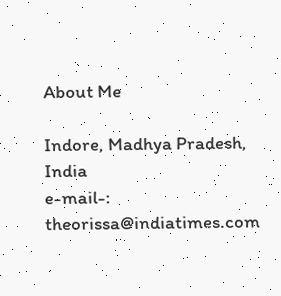About Me

Indore, Madhya Pradesh, India
e-mail-: theorissa@indiatimes.com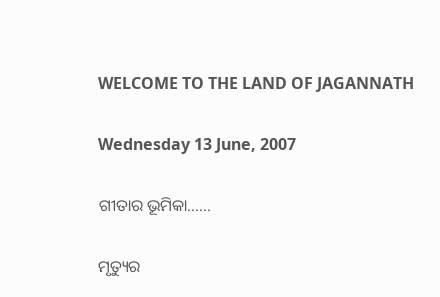WELCOME TO THE LAND OF JAGANNATH

Wednesday 13 June, 2007

ଗୀତାର ଭୂମିକା......

ମୃତ୍ୟୁର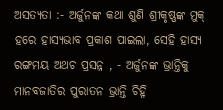ଅସତ୍ୟତା :- ଅର୍ଜୁନଙ୍କ କଥା ଶୁଣି ଶ୍ରୀକୃଷ୍ଣଙ୍କ ମୁକ୍ ହରେ ହାସ୍ଯଭାବ ପ୍ରକାଶ ପାଇଲା, ସେହି ହାସ୍ୟ ରଙ୍ଗମୟ ଅଥଚ ପ୍ରସନ୍ନ , - ଅର୍ଜୁନଙ୍କ ଭ୍ରାନ୍ତିକୁ ମାନବଜାତିର ପୁରାତନ ଭ୍ରାନ୍ତି ଚିହ୍ନି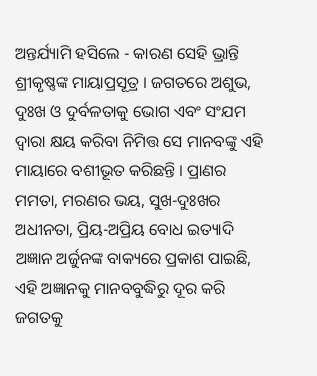ଅନ୍ତର୍ଯ୍ୟାମି ହସିଲେ - କାରଣ ସେହି ଭ୍ରାନ୍ତି ଶ୍ରୀକୃଷ୍ଣଙ୍କ ମାୟାପ୍ରସୂତ୍ର । ଜଗତରେ ଅଶୁଭ, ଦୁଃଖ ଓ ଦୁର୍ବଳତାକୁ ଭୋଗ ଏବଂ ସଂଯମ ଦ୍ଵାରା କ୍ଷୟ କରିବା ନିମିତ୍ତ ସେ ମାନବଙ୍କୁ ଏହି ମାୟାରେ ବଶୀଭୂତ କରିଛନ୍ତି । ପ୍ରାଣର ମମତା, ମରଣର ଭୟ, ସୁଖ-ଦୁଃଖର ଅଧୀନତା, ପ୍ରିୟ-ଅପ୍ରିୟ ବୋଧ ଇତ୍ୟାଦି ଅଜ୍ଞାନ ଅର୍ଜୁନଙ୍କ ବାକ୍ୟରେ ପ୍ରକାଶ ପାଇଛି, ଏହି ଅଜ୍ଞାନକୁ ମାନବବୁଦ୍ଧିରୁ ଦୂର କରି ଜଗତକୁ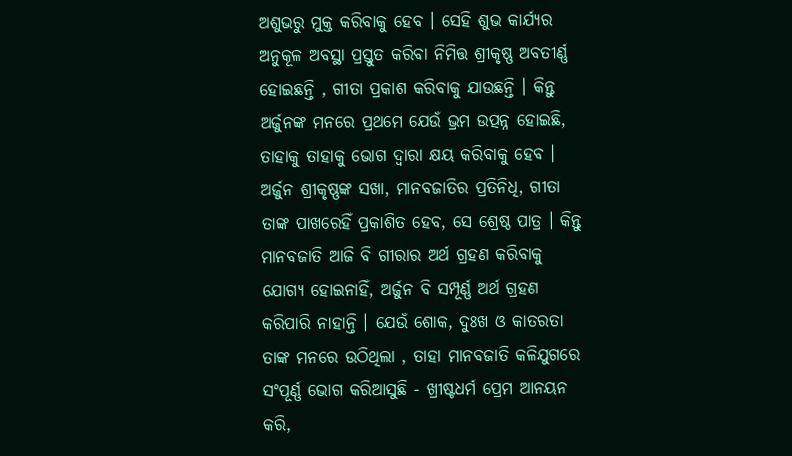ଅଶୁଭରୁ ମୁକ୍ତ କରିବାକୁ ହେବ । ସେହି ଶୁଭ କାର୍ଯ୍ୟର ଅନୁକୂଳ ଅବସ୍ଥା ପ୍ରସ୍ତୁତ କରିବା ନିମିତ୍ତ ଶ୍ରୀକୃଷ୍ଣ ଅବତୀର୍ଣ୍ଣ ହୋଇଛନ୍ତି , ଗୀତା ପ୍ରକାଶ କରିବାକୁ ଯାଉଛନ୍ତି । କିନ୍ତୁ ଅର୍ଜୁନଙ୍କ ମନରେ ପ୍ରଥମେ ଯେଉଁ ଭ୍ରମ ଉତ୍ପନ୍ନ ହୋଇଛି, ତାହାକୁ ତାହାକୁ ଭୋଗ ଦ୍ଵାରା କ୍ଷୟ କରିବାକୁ ହେବ । ଅର୍ଜୁନ ଶ୍ରୀକୃଷ୍ଣଙ୍କ ସଖା, ମାନବଜାତିର ପ୍ରତିନିଧି, ଗୀତା ତାଙ୍କ ପାଖରେହିଁ ପ୍ରକାଶିତ ହେବ, ସେ ଶ୍ରେଷ୍ଠ ପାତ୍ର । କିନ୍ତୁ ମାନବଜାତି ଆଜି ବି ଗୀରାର ଅର୍ଥ ଗ୍ରହଣ କରିବାକୁ ଯୋଗ୍ୟ ହୋଇନାହିଁ, ଅର୍ଜୁନ ବି ସମ୍ପୂର୍ଣ୍ଣ ଅର୍ଥ ଗ୍ରହଣ କରିପାରି ନାହାନ୍ତି । ଯେଉଁ ଶୋକ, ଦୁଃଖ ଓ କାତରତା ତାଙ୍କ ମନରେ ଉଠିଥିଲା , ତାହା ମାନବଜାତି କଳିଯୁଗରେ ସଂପୂର୍ଣ୍ଣ ଭୋଗ କରିଆସୁଛି - ଖ୍ରୀଷ୍ଟଧର୍ମ ପ୍ରେମ ଆନୟନ କରି,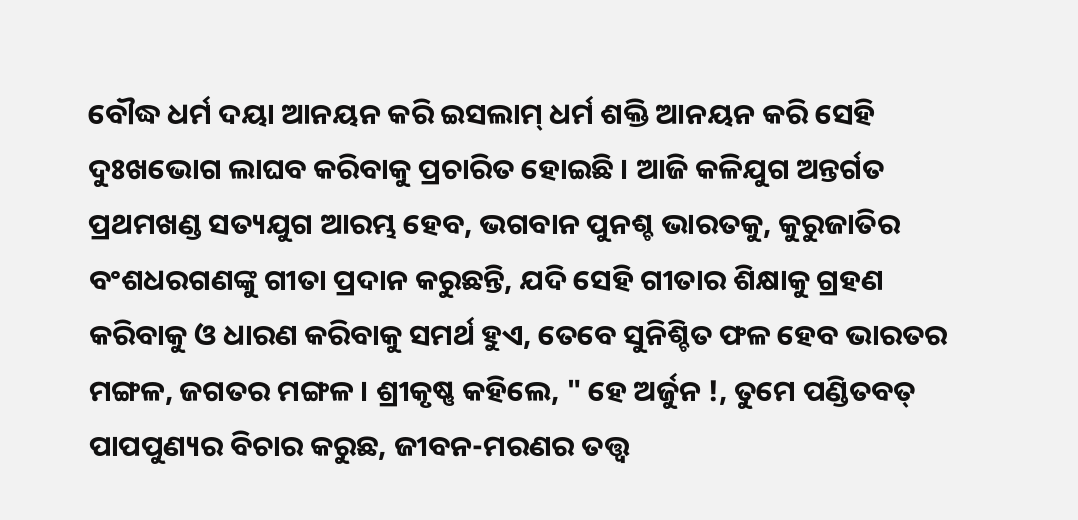ବୌଦ୍ଧ ଧର୍ମ ଦୟା ଆନୟନ କରି ଇସଲାମ୍ ଧର୍ମ ଶକ୍ତି ଆନୟନ କରି ସେହି ଦୁଃଖଭୋଗ ଲାଘବ କରିବାକୁ ପ୍ରଚାରିତ ହୋଇଛି । ଆଜି କଳିଯୁଗ ଅନ୍ତର୍ଗତ ପ୍ରଥମଖଣ୍ଡ ସତ୍ୟଯୁଗ ଆରମ୍ଭ ହେବ, ଭଗବାନ ପୁନଶ୍ଚ ଭାରତକୁ, କୁରୁଜାତିର ବଂଶଧରଗଣଙ୍କୁ ଗୀତା ପ୍ରଦାନ କରୁଛନ୍ତି, ଯଦି ସେହି ଗୀତାର ଶିକ୍ଷାକୁ ଗ୍ରହଣ କରିବାକୁ ଓ ଧାରଣ କରିବାକୁ ସମର୍ଥ ହୁଏ, ତେବେ ସୁନିଶ୍ଚିତ ଫଳ ହେବ ଭାରତର ମଙ୍ଗଳ, ଜଗତର ମଙ୍ଗଳ । ଶ୍ରୀକୃଷ୍ଣ କହିଲେ, " ହେ ଅର୍ଜୁନ !, ତୁମେ ପଣ୍ଡିତବତ୍ ପାପପୁଣ୍ୟର ବିଚାର କରୁଛ, ଜୀବନ-ମରଣର ତତ୍ତ୍ଵ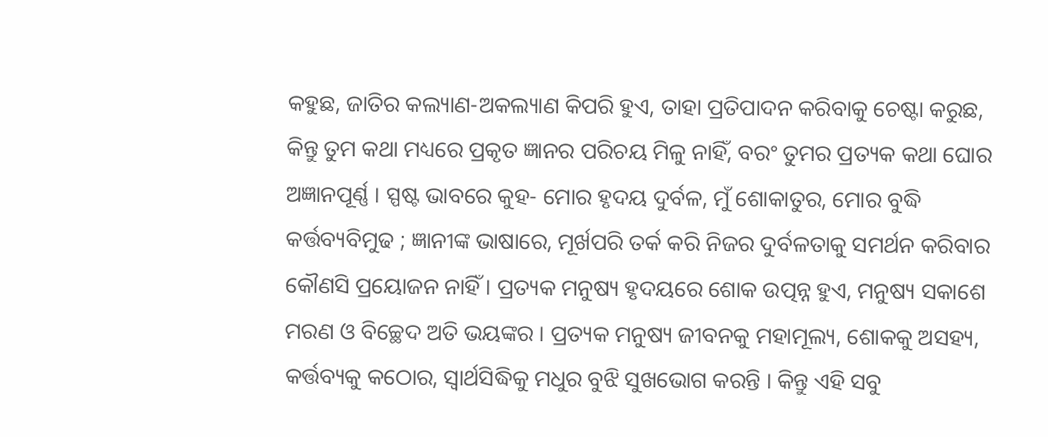କହୁଛ, ଜାତିର କଲ୍ୟାଣ-ଅକଲ୍ୟାଣ କିପରି ହୁଏ, ତାହା ପ୍ରତିପାଦନ କରିବାକୁ ଚେଷ୍ଟା କରୁଛ, କିନ୍ତୁ ତୁମ କଥା ମଧ୍ୟରେ ପ୍ରକୃତ ଜ୍ଞାନର ପରିଚୟ ମିଳୁ ନାହିଁ, ବରଂ ତୁମର ପ୍ରତ୍ୟକ କଥା ଘୋର ଅଜ୍ଞାନପୂର୍ଣ୍ଣ । ସ୍ପଷ୍ଟ ଭାବରେ କୁହ- ମୋର ହୃଦୟ ଦୁର୍ବଳ, ମୁଁ ଶୋକାତୁର, ମୋର ବୁଦ୍ଧି କର୍ତ୍ତବ୍ୟବିମୁଢ ; ଜ୍ଞାନୀଙ୍କ ଭାଷାରେ, ମୂର୍ଖପରି ତର୍କ କରି ନିଜର ଦୁର୍ବଳତାକୁ ସମର୍ଥନ କରିବାର କୌଣସି ପ୍ରୟୋଜନ ନାହିଁ । ପ୍ରତ୍ୟକ ମନୁଷ୍ୟ ହୃଦୟରେ ଶୋକ ଉତ୍ପନ୍ନ ହୁଏ, ମନୁଷ୍ୟ ସକାଶେ ମରଣ ଓ ବିଚ୍ଛେଦ ଅତି ଭୟଙ୍କର । ପ୍ରତ୍ୟକ ମନୁଷ୍ୟ ଜୀବନକୁ ମହାମୂଲ୍ୟ, ଶୋକକୁ ଅସହ୍ୟ, କର୍ତ୍ତବ୍ୟକୁ କଠୋର, ସ୍ଵାର୍ଥସିଦ୍ଧିକୁ ମଧୁର ବୁଝି ସୁଖଭୋଗ କରନ୍ତି । କିନ୍ତୁ ଏହି ସବୁ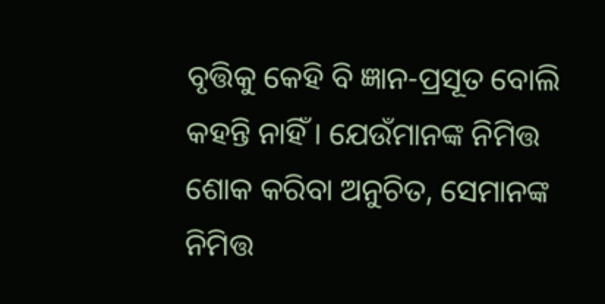ବୃତ୍ତିକୁ କେହି ବି ଜ୍ଞାନ-ପ୍ରସୂତ ବୋଲି କହନ୍ତି ନାହିଁ । ଯେଉଁମାନଙ୍କ ନିମିତ୍ତ ଶୋକ କରିବା ଅନୁଚିତ, ସେମାନଙ୍କ ନିମିତ୍ତ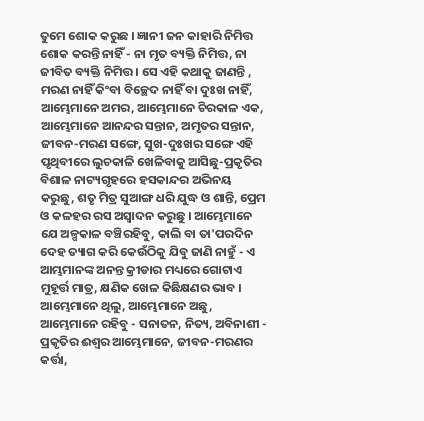ତୁମେ ଶୋକ କରୁଛ । ଜ୍ଞାନୀ ଜନ କାହାରି ନିମିତ୍ତ ଶୋକ କରନ୍ତି ନାହିଁ - ନା ମୃତ ବ୍ୟକ୍ତି ନିମିତ୍ତ, ନା ଜୀବିତ ବ୍ୟକ୍ତି ନିମିତ୍ତ । ସେ ଏହି କଥାକୁ ଜାଣନ୍ତି , ମରଣ ନାହିଁ କିଂବା ବିଚ୍ଛେଦ ନାହିଁ ବା ଦୁଃଖ ନାହିଁ, ଆମ୍ଭେମାନେ ଅମର, ଆମ୍ଭେମାନେ ଚିରକାଳ ଏକ, ଆମ୍ଭେମାନେ ଆନନ୍ଦର ସନ୍ତାନ, ଅମୃତର ସନ୍ତାନ, ଜୀବନ-ମରଣ ସଙ୍ଗେ, ସୁଖ-ଦୁଃଖର ସଙ୍ଗେ ଏହି ପୃଥିବୀରେ ଲୁଚକାଳି ଖେଳିବାକୁ ଆସିଛୁ-ପ୍ରକୃତିର ବିଶାଳ ନାଟ୍ୟଗୃହରେ ହସକାନ୍ଦର ଅଭିନୟ କରୁଛୁ, ଶତୃ ମିତ୍ର ସୁଆଙ୍ଗ ଧରି ଯୁଦ୍ଧ ଓ ଶାନ୍ତି, ପ୍ରେମ ଓ କଳହର ରସ ଅସ୍ଵାଦନ କରୁଛୁ । ଆମ୍ଭେମାନେ ଯେ ଅଳ୍ପକାଳ ବଞ୍ଚିରହିବୁ, କାଲି ବା ତା'ପରଦିନ ଦେହ ତ୍ୟାଗ କରି କେଉଁଠିକୁ ଯିବୁ ଜାଣି ନାହୁଁ - ଏ ଆମ୍ଭମାନଙ୍କ ଅନନ୍ତ କ୍ରୀଡାର ମଧ୍ୟରେ ଗୋଟାଏ ମୁହୂର୍ତ୍ତ ମାତ୍ର, କ୍ଷଣିକ ଖେଳ କିଛିକ୍ଷଣର ଭାବ । ଆମ୍ଭେମାନେ ଥିଲୁ, ଆମ୍ଭେମାନେ ଅଛୁ, ଆମ୍ଭେମାନେ ରହିବୁ - ସନାତନ, ନିତ୍ୟ, ଅବିନାଶୀ - ପ୍ରକୃତିର ଈଶ୍ଵର ଆମ୍ଭେମାନେ, ଜୀବନ-ମରଣର କର୍ତ୍ତା,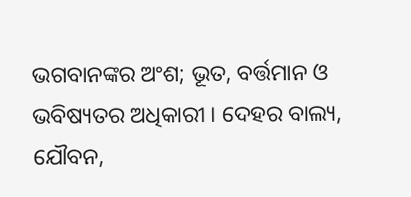ଭଗବାନଙ୍କର ଅଂଶ; ଭୂତ, ବର୍ତ୍ତମାନ ଓ ଭବିଷ୍ୟତର ଅଧିକାରୀ । ଦେହର ବାଲ୍ୟ, ଯୌବନ,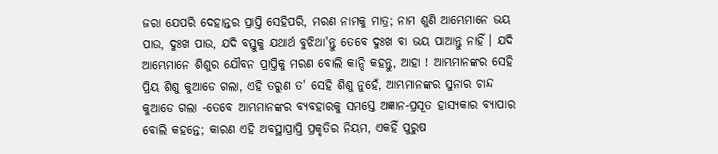ଜରା ଯେପରି ଦେହାନ୍ତର ପ୍ରାପ୍ତି ସେହିପରି, ମରଣ ନାମକୁ ମାତ୍ର; ନାମ ଶୁଣି ଆମ୍ଭେମାନେ ଭୟ ପାଉ, ଦୁଃଖ ପାଉ, ଯଦି ବସ୍ତୁକୁ ଯଥାର୍ଥ ବୁଝିଥା'ନ୍ତୁ ତେବେ ଦୁଃଖ ବା ଭୟ ପାଆନ୍ତୁ ନାହିଁ । ଯଦି ଆମ୍ଭେମାନେ ଶିଶୁର ଯୌବନ ପ୍ରାପ୍ତିକୁ ମରଣ ବୋଲି କାନ୍ଦି କହନ୍ତୁ, ଆହା ! ଆମ୍ଭମାନଙ୍କର ସେହି ପ୍ରିୟ ଶିଶୁ କୁଆଡେ ଗଲା, ଏହି ତରୁଣ ତ' ସେହି ଶିଶୁ ନୁହେଁ, ଆମ୍ଭମାନଙ୍କର ସୁନାର ଚାନ୍ଦ କୁଆଡେ ଗଲା -ତେବେ ଆମ୍ଭମାନଙ୍କର ବ୍ୟବହାରକୁ ସମସ୍ତେ ଅଜ୍ଞାନ-ପ୍ରସୂତ ହାସ୍ୟକାର ବ୍ୟାପାର ବୋଲି କହନ୍ତେ; କାରଣ ଏହି ଅବସ୍ଥାପ୍ରାପ୍ତି ପ୍ରକୃତିର ନିୟମ, ଏକହିଁ ପୁରୁଷ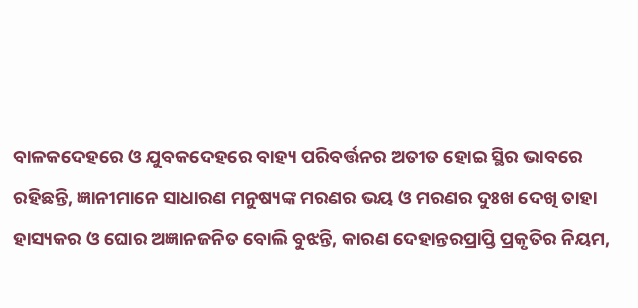ବାଳକଦେହରେ ଓ ଯୁବକଦେହରେ ବାହ୍ୟ ପରିବର୍ତ୍ତନର ଅତୀତ ହୋଇ ସ୍ଥିର ଭାବରେ ରହିଛନ୍ତି, ଜ୍ଞାନୀମାନେ ସାଧାରଣ ମନୁଷ୍ୟଙ୍କ ମରଣର ଭୟ ଓ ମରଣର ଦୁଃଖ ଦେଖି ତାହା ହାସ୍ୟକର ଓ ଘୋର ଅଜ୍ଞାନଜନିତ ବୋଲି ବୁଝନ୍ତି, କାରଣ ଦେହାନ୍ତରପ୍ରାପ୍ତି ପ୍ରକୃତିର ନିୟମ,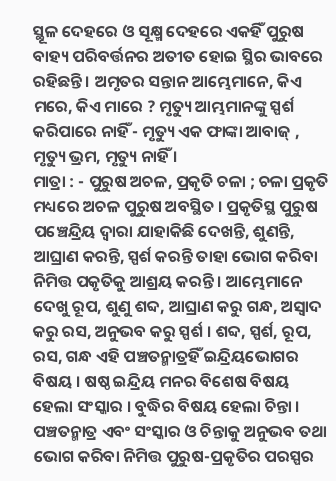ସ୍ଥୂଳ ଦେହରେ ଓ ସୂକ୍ଷ୍ମ ଦେହରେ ଏକହିଁ ପୁରୁଷ ବାହ୍ୟ ପରିବର୍ତ୍ତନର ଅତୀତ ହୋଇ ସ୍ଥିର ଭାବରେ ରହିଛନ୍ତି । ଅମୃତର ସନ୍ତାନ ଆମ୍ଭେମାନେ, କିଏ ମରେ, କିଏ ମାରେ ? ମୃତ୍ୟୁ ଆମ୍ଭମାନଙ୍କୁ ସ୍ପର୍ଶ କରିପାରେ ନାହିଁ - ମୃତ୍ୟୁ ଏକ ଫାଙ୍କା ଆବାଜ୍ , ମୃତ୍ୟୁ ଭ୍ରମ, ମୃତ୍ୟୁ ନାହିଁ ।
ମାତ୍ରା : - ପୁରୁଷ ଅଚଳ, ପ୍ରକୃତି ଚଳା ; ଚଳା ପ୍ରକୃତି ମଧ୍ୟରେ ଅଚଳ ପୁରୁଷ ଅବସ୍ଥିତ । ପ୍ରକୃତିସ୍ଥ ପୁରୁଷ ପଞ୍ଚେନ୍ଦ୍ରିୟ ଦ୍ଵାରା ଯାହାକିଛି ଦେଖନ୍ତି, ଶୁଣନ୍ତି, ଆଘ୍ରାଣ କରନ୍ତି, ସ୍ପର୍ଶ କରନ୍ତି ତାହା ଭୋଗ କରିବା ନିମିତ୍ତ ପକୃତିକୁ ଆଶ୍ରୟ କରନ୍ତି । ଆମ୍ଭେମାନେ ଦେଖୁ ରୂପ, ଶୁଣୁ ଶବ୍ଦ, ଆଘ୍ରାଣ କରୁ ଗନ୍ଧ, ଅସ୍ଵାଦ କରୁ ରସ, ଅନୁଭବ କରୁ ସ୍ପର୍ଶ । ଶବ୍ଦ, ସ୍ପର୍ଶ, ରୂପ, ରସ, ଗନ୍ଧ ଏହି ପଞ୍ଚତନ୍ମାତ୍ରହିଁ ଇନ୍ଦ୍ରିୟଭୋଗର ବିଷୟ । ଷଷ୍ଠ ଇନ୍ଦ୍ରିୟ ମନର ବିଶେଷ ବିଷୟ ହେଲା ସଂସ୍କାର । ବୁଦ୍ଧିର ବିଷୟ ହେଲା ଚିନ୍ତା । ପଞ୍ଚତନ୍ମାତ୍ର ଏବଂ ସଂସ୍କାର ଓ ଚିନ୍ତାକୁ ଅନୁଭବ ତଥା ଭୋଗ କରିବା ନିମିତ୍ତ ପୁରୁଷ-ପ୍ରକୃତିର ପରସ୍ପର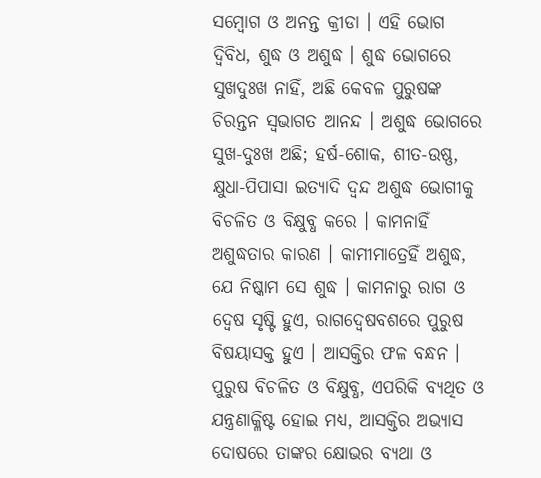ସମ୍ବୋଗ ଓ ଅନନ୍ତ କ୍ରୀଡା । ଏହି ଭୋଗ ଦ୍ଵିବିଧ, ଶୁଦ୍ଧ ଓ ଅଶୁଦ୍ଧ । ଶୁଦ୍ଧ ଭୋଗରେ ସୁଖଦୁଃଖ ନାହିଁ, ଅଛି କେବଳ ପୁରୁଷଙ୍କ ଚିରନ୍ତନ ସ୍ଵଭାଗତ ଆନନ୍ଦ । ଅଶୁଦ୍ଧ ଭୋଗରେ ସୁଖ-ଦୁଃଖ ଅଛି; ହର୍ଷ-ଶୋକ, ଶୀତ-ଉଷ୍ଣ, କ୍ଷୁଧା-ପିପାସା ଇତ୍ୟାଦି ଦ୍ଵନ୍ଦ ଅଶୁଦ୍ଧ ଭୋଗୀକୁ ବିଚଳିତ ଓ ବିକ୍ଷୁବ୍ଧ କରେ । କାମନାହିଁ ଅଶୁଦ୍ଧତାର କାରଣ । କାମୀମାତ୍ରେହିଁ ଅଶୁଦ୍ଧ, ଯେ ନିଷ୍କାମ ସେ ଶୁଦ୍ଧ । କାମନାରୁ ରାଗ ଓ ଦ୍ଵେଷ ସୃଷ୍ଟି ହୁଏ, ରାଗଦ୍ଵେଷବଶରେ ପୁରୁଷ ବିଷୟାସକ୍ତ ହୁଏ । ଆସକ୍ତିର ଫଳ ବନ୍ଧନ । ପୁରୁଷ ବିଚଳିତ ଓ ବିକ୍ଷୁବ୍ଧ, ଏପରିକି ବ୍ୟଥିତ ଓ ଯନ୍ତ୍ରଣାକ୍ଳିଷ୍ଟ ହୋଇ ମଧ୍ୟ, ଆସକ୍ତିର ଅଭ୍ୟାସ ଦୋଷରେ ତାଙ୍କର କ୍ଷୋଭର ବ୍ୟଥା ଓ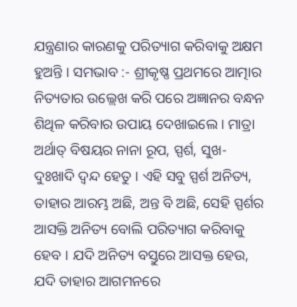ଯନ୍ତ୍ରଣାର କାରଣକୁ ପରିତ୍ୟାଗ କରିବାକୁ ଅକ୍ଷମ ହୁଅନ୍ତି । ସମଭାବ :- ଶ୍ରୀକୃଷ୍ଣ ପ୍ରଥମରେ ଆତ୍ମାର ନିତ୍ୟତାର ଉଲ୍ଲେଖ କରି ପରେ ଅଜ୍ଞାନର ବନ୍ଧନ ଶିଥିଳ କରିବାର ଉପାୟ ଦେଖାଇଲେ । ମାତ୍ରା ଅର୍ଥାତ୍ ବିଷୟର ନାନା ରୂପ, ସ୍ପର୍ଶ, ସୁଖ-ଦୁଃଖାଦି ଦ୍ଵନ୍ଦ ହେତୁ । ଏହି ସବୁ ସ୍ପର୍ଶ ଅନିତ୍ୟ, ତାହାର ଆରମ୍ଭ ଅଛି, ଅନ୍ତ ବି ଅଛି, ସେହି ସ୍ପର୍ଶର ଆସକ୍ତି ଅନିତ୍ୟ ବୋଲି ପରିତ୍ୟାଗ କରିବାକୁ ହେବ । ଯଦି ଅନିତ୍ୟ ବସ୍ତୁରେ ଆସକ୍ତ ହେଉ, ଯଦି ତାହାର ଆଗମନରେ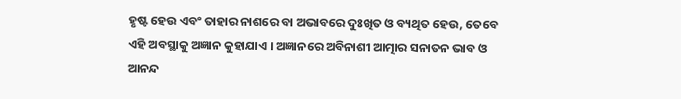ହୃଷ୍ଟ ହେଉ ଏବଂ ତାହାର ନାଶରେ ବା ଅଭାବରେ ଦୁଃଖିତ ଓ ବ୍ୟଥିତ ହେଉ, ତେବେ ଏହି ଅବସ୍ଥାକୁ ଅଜ୍ଞାନ କୁହାଯାଏ । ଅଜ୍ଞାନରେ ଅବିନାଶୀ ଆତ୍ମାର ସନାତନ ଭାବ ଓ ଆନନ୍ଦ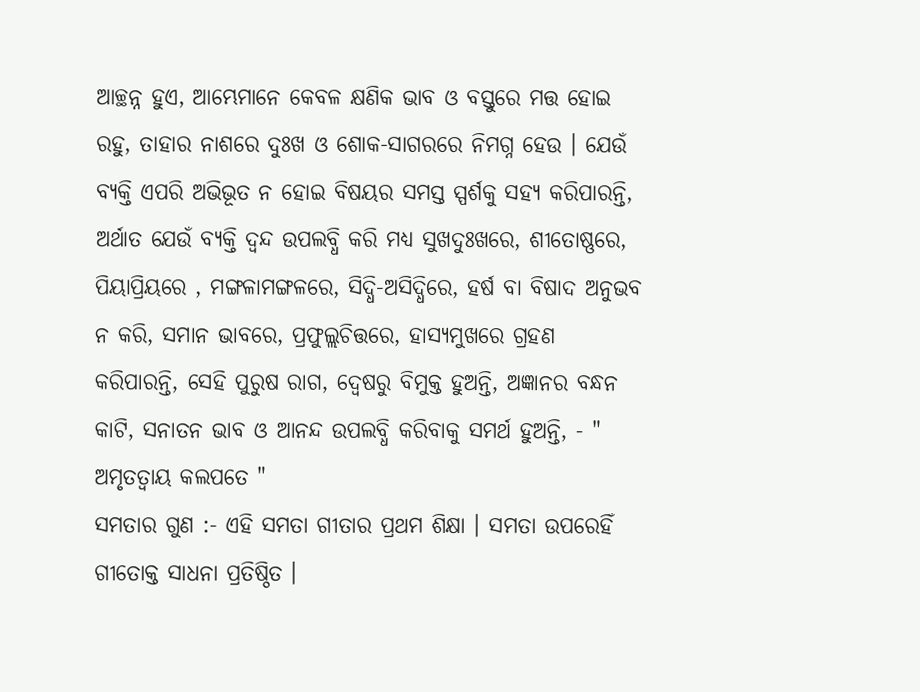ଆଚ୍ଛନ୍ନ ହୁଏ, ଆମ୍ଭେମାନେ କେବଳ କ୍ଷଣିକ ଭାବ ଓ ବସ୍ତୁରେ ମତ୍ତ ହୋଇ ରହୁ, ତାହାର ନାଶରେ ଦୁଃଖ ଓ ଶୋକ-ସାଗରରେ ନିମଗ୍ନ ହେଉ । ଯେଉଁ ବ୍ୟକ୍ତି ଏପରି ଅଭିଭୂତ ନ ହୋଇ ବିଷୟର ସମସ୍ତ ସ୍ପର୍ଶକୁ ସହ୍ୟ କରିପାରନ୍ତି, ଅର୍ଥାତ ଯେଉଁ ବ୍ୟକ୍ତି ଦ୍ଵନ୍ଦ ଉପଲବ୍ଧି କରି ମଧ୍ୟ ସୁଖଦୁଃଖରେ, ଶୀତୋଷ୍ଣରେ, ପିୟାପ୍ରିୟରେ , ମଙ୍ଗଳାମଙ୍ଗଳରେ, ସିଦ୍ଧି-ଅସିଦ୍ଧିରେ, ହର୍ଷ ବା ବିଷାଦ ଅନୁଭବ ନ କରି, ସମାନ ଭାବରେ, ପ୍ରଫୁଲ୍ଲଚିତ୍ତରେ, ହାସ୍ୟମୁଖରେ ଗ୍ରହଣ କରିପାରନ୍ତି, ସେହି ପୁରୁଷ ରାଗ, ଦ୍ଵେଷରୁ ବିମୁକ୍ତ ହୁଅନ୍ତି, ଅଜ୍ଞାନର ବନ୍ଧନ କାଟି, ସନାତନ ଭାବ ଓ ଆନନ୍ଦ ଉପଲବ୍ଧି କରିବାକୁ ସମର୍ଥ ହୁଅନ୍ତି, - " ଅମୃତତ୍ଵାୟ କଲପତେ "
ସମତାର ଗୁଣ :- ଏହି ସମତା ଗୀତାର ପ୍ରଥମ ଶିକ୍ଷା । ସମତା ଉପରେହିଁ ଗୀତୋକ୍ତ ସାଧନା ପ୍ରତିଷ୍ଠିତ ।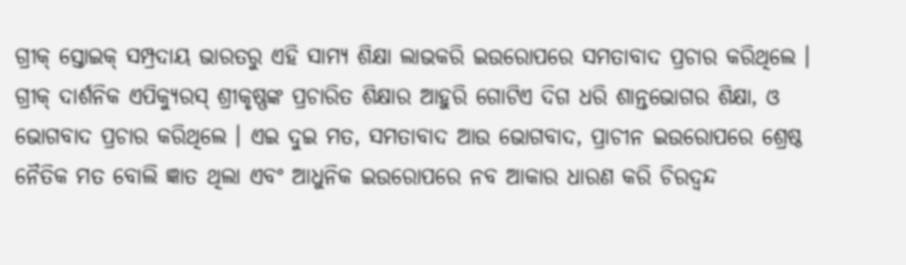ଗ୍ରୀକ୍ ସ୍ତୋଇକ୍ ସମ୍ପ୍ରଦାୟ ଭାରତରୁ ଏହି ସାମ୍ୟ ଶିକ୍ଷା ଲାଭକରି ଇଉରୋପରେ ସମତାବାଦ ପ୍ରଚାର କରିଥିଲେ । ଗ୍ରୀକ୍ ଦାର୍ଶନିକ ଏପିକ୍ୟୁରସ୍ ଶ୍ରୀକୃଷ୍ଣଙ୍କ ପ୍ରଚାରିତ ଶିକ୍ଷାର ଆହୁରି ଗୋଟିଏ ଦିଗ ଧରି ଶାନ୍ତଭୋଗର ଶିକ୍ଷା, ଓ ଭୋଗବାଦ ପ୍ରଚାର କରିଥିଲେ । ଏଇ ଦୁଇ ମତ, ସମତାବାଦ ଆଉ ଭୋଗବାଦ, ପ୍ରାଚୀନ ଇଉରୋପରେ ଶ୍ରେଷ୍ଠ ନୈତିକ ମତ ବୋଲି ଜ୍ଞାତ ଥିଲା ଏବଂ ଆଧୁନିକ ଇଉରୋପରେ ନବ ଆକାର ଧାରଣ କରି ଚିରଦ୍ଵନ୍ଦ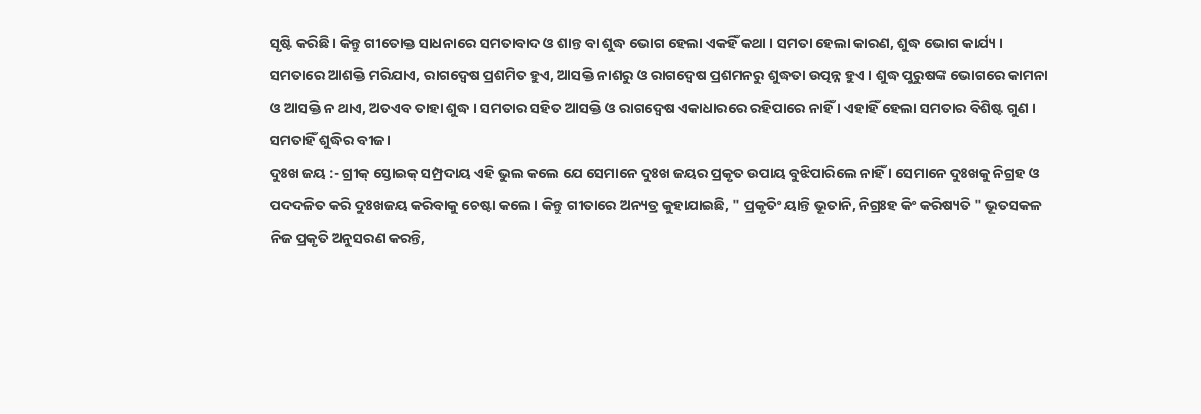ସୃଷ୍ଟି କରିଛି । କିନ୍ତୁ ଗୀତୋକ୍ତ ସାଧନାରେ ସମତାବାଦ ଓ ଶାନ୍ତ ବା ଶୁଦ୍ଧ ଭୋଗ ହେଲା ଏକହିଁ କଥା । ସମତା ହେଲା କାରଣ, ଶୁଦ୍ଧ ଭୋଗ କାର୍ଯ୍ୟ । ସମତାରେ ଆଶକ୍ତି ମରିଯାଏ, ରାଗଦ୍ଵେଷ ପ୍ରଶମିତ ହୁଏ, ଆସକ୍ତି ନାଶରୁ ଓ ରାଗଦ୍ଵେଷ ପ୍ରଶମନରୁ ଶୁଦ୍ଧତା ଉତ୍ପନ୍ନ ହୁଏ । ଶୁଦ୍ଧ ପୁରୁଷଙ୍କ ଭୋଗରେ କାମନା ଓ ଆସକ୍ତି ନ ଥାଏ, ଅତଏବ ତାହା ଶୁଦ୍ଧ । ସମତାର ସହିତ ଆସକ୍ତି ଓ ରାଗଦ୍ଵେଷ ଏକାଧାରରେ ରହିପାରେ ନାହିଁ । ଏହାହିଁ ହେଲା ସମତାର ବିଶିଷ୍ଟ ଗୁଣ । ସମତାହିଁ ଶୁଦ୍ଧିର ବୀଜ ।
ଦୁଃଖ ଜୟ :- ଗ୍ରୀକ୍ ସ୍ତୋଇକ୍ ସମ୍ପ୍ରଦାୟ ଏହି ଭୁଲ କଲେ ଯେ ସେମାନେ ଦୁଃଖ ଜୟର ପ୍ରକୃତ ଉପାୟ ବୁଝିପାରିଲେ ନାହିଁ । ସେମାନେ ଦୁଃଖକୁ ନିଗ୍ରହ ଓ ପଦଦଳିତ କରି ଦୁଃଖଜୟ କରିବାକୁ ଚେଷ୍ଟା କଲେ । କିନ୍ତୁ ଗୀତାରେ ଅନ୍ୟତ୍ର କୁହାଯାଇଛି, " ପ୍ରକୃତିଂ ୟାନ୍ତି ଭୂତାନି, ନିଗ୍ରଃହ କିଂ କରିଷ୍ୟତି " ଭୂତସକଳ ନିଜ ପ୍ରକୃତି ଅନୁସରଣ କରନ୍ତି,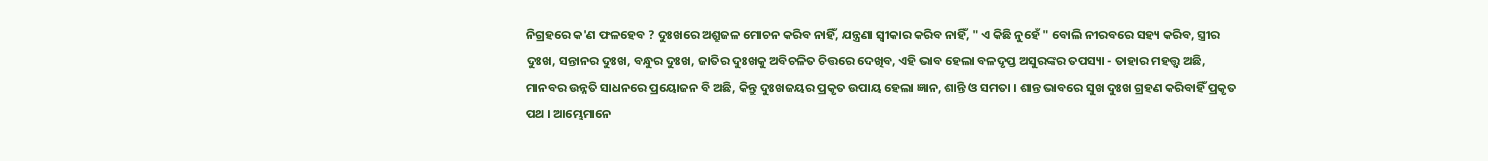ନିଗ୍ରହରେ କ'ଣ ଫଳହେବ ? ଦୁଃଖରେ ଅଶ୍ରୁଜଳ ମୋଚନ କରିବ ନାହିଁ, ଯନ୍ତ୍ରଣା ସ୍ଵୀକାର କରିବ ନାହିଁ, " ଏ କିଛି ନୁହେଁ " ବୋଲି ନୀରବରେ ସହ୍ୟ କରିବ, ସ୍ତ୍ରୀର ଦୁଃଖ, ସନ୍ତାନର ଦୁଃଖ, ବନ୍ଧୁର ଦୁଃଖ, ଜାତିର ଦୁଃଖକୁ ଅବିଚଳିତ ଚିତ୍ତରେ ଦେଖିବ, ଏହି ଭାବ ହେଲା ବଳଦୃପ୍ତ ଅସୁରଙ୍କର ତପସ୍ୟା - ତାହାର ମହତ୍ତ୍ଵ ଅଛି, ମାନବର ଉନ୍ନତି ସାଧନରେ ପ୍ରୟୋଜନ ବି ଅଛି, କିନ୍ତୁ ଦୁଃଖଜୟର ପ୍ରକୃତ ଉପାୟ ହେଲା ଜ୍ଞାନ, ଶାନ୍ତି ଓ ସମତା । ଶାନ୍ତ ଭାବରେ ସୁଖ ଦୁଃଖ ଗ୍ରହଣ କରିବାହିଁ ପ୍ରକୃତ ପଥ । ଆମ୍ଭେମାନେ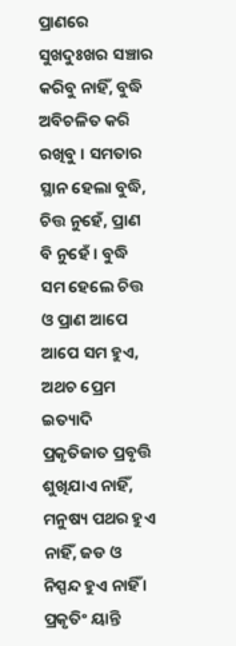ପ୍ରାଣରେ ସୁଖଦୁଃଖର ସଞ୍ଚାର କରିବୁ ନାହିଁ, ବୁଦ୍ଧି ଅବିଚଳିତ କରି ରଖିବୁ । ସମତାର ସ୍ଥାନ ହେଲା ବୁଦ୍ଧି, ଚିତ୍ତ ନୁହେଁ, ପ୍ରାଣ ବି ନୁହେଁ । ବୁଦ୍ଧି ସମ ହେଲେ ଚିତ୍ତ ଓ ପ୍ରାଣ ଆପେ ଆପେ ସମ ହୁଏ, ଅଥଚ ପ୍ରେମ ଇତ୍ୟାଦି ପ୍ରକୃତିଜାତ ପ୍ରବୃତ୍ତି ଶୁଖିଯାଏ ନାହିଁ, ମନୁଷ୍ୟ ପଥର ହୁଏ ନାହିଁ, ଜଡ ଓ ନିସ୍ପନ୍ଦ ହୁଏ ନାହିଁ । ପ୍ରକୃତିଂ ୟାନ୍ତି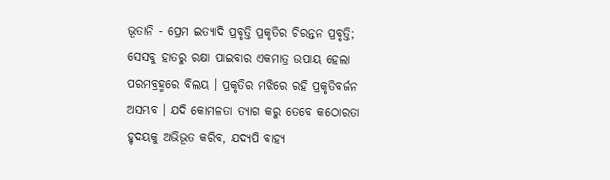ଭୂତାନି - ପ୍ରେମ ଇତ୍ୟାଦି ପ୍ରବୃତ୍ତି ପ୍ରକୃତିର ଚିରନ୍ତନ ପ୍ରବୃତ୍ତି; ସେସବୁ ହାତରୁ ରକ୍ଷା ପାଇବାର ଏକମାତ୍ର ଉପାୟ ହେଲା ପରମବ୍ରହ୍ମରେ ବିଲୟ । ପ୍ରକୃତିର ମଝିରେ ରହି ପ୍ରକୃତିବର୍ଜନ ଅସମ୍ଭବ । ଯଦି କୋମଳତା ତ୍ୟାଗ କରୁ ତେବେ କଠୋରତା ହୃଦୟକୁ ଅଭିଭୂତ କରିବ, ଯଦ୍ୟପି ବାହ୍ୟ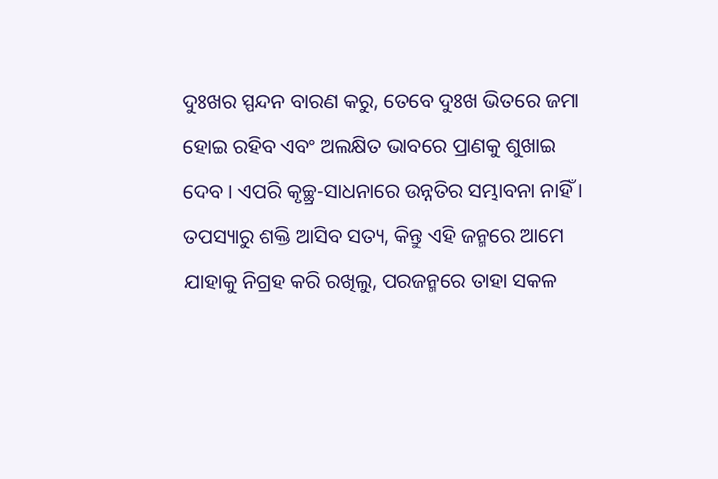ଦୁଃଖର ସ୍ପନ୍ଦନ ବାରଣ କରୁ, ତେବେ ଦୁଃଖ ଭିତରେ ଜମା ହୋଇ ରହିବ ଏବଂ ଅଲକ୍ଷିତ ଭାବରେ ପ୍ରାଣକୁ ଶୁଖାଇ ଦେବ । ଏପରି କୃଚ୍ଛ୍ର-ସାଧନାରେ ଉନ୍ନତିର ସମ୍ଭାବନା ନାହିଁ । ତପସ୍ୟାରୁ ଶକ୍ତି ଆସିବ ସତ୍ୟ, କିନ୍ତୁ ଏହି ଜନ୍ମରେ ଆମେ ଯାହାକୁ ନିଗ୍ରହ କରି ରଖିଲୁ, ପରଜନ୍ମରେ ତାହା ସକଳ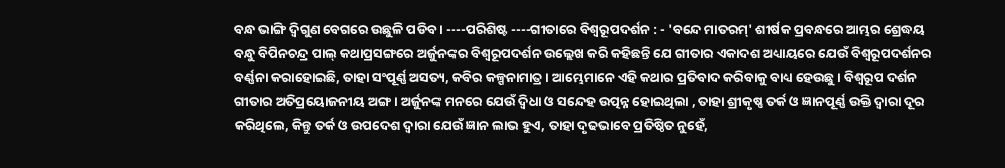ବନ୍ଧ ଭାଙ୍ଗି ଦ୍ଵିଗୁଣ ବେଗରେ ଉଛୁଳି ପଡିବ । ----ପରିଶିଷ୍ଟ ----ଗୀତାରେ ବିଶ୍ଵରୂପଦର୍ଶନ : - 'ବନ୍ଦେ ମାତରମ୍' ଶୀର୍ଷକ ପ୍ରବନ୍ଧରେ ଆମ୍ଭର ଶ୍ରେଦ୍ଧୟ ବନ୍ଧୁ ବିପିନଚନ୍ଦ୍ର ପାଲ୍ କଥାପ୍ରସଙ୍ଗରେ ଅର୍ଜୁନଙ୍କର ବିଶ୍ଵରୂପଦର୍ଶନ ଉଲ୍ଲେଖ କରି କହିଛନ୍ତି ଯେ ଗୀତାର ଏକାଦଶ ଅଧ୍ୟାୟରେ ଯେଉଁ ବିଶ୍ଵରୂପଦର୍ଶନର ବର୍ଣ୍ଣନା କରାହୋଇଛି, ତାହା ସଂପୂର୍ଣ୍ଣ ଅସତ୍ୟ, କବିର କଳ୍ପନାମାତ୍ର । ଆମ୍ଭେମାନେ ଏହି କଥାର ପ୍ରତିବାଦ କରିବାକୁ ବାଧ୍ୟ ହେଉଛୁ । ବିଶ୍ଵରୂପ ଦର୍ଶନ ଗୀତାର ଅତିପ୍ରୟୋଜନୀୟ ଅଙ୍ଗ । ଅର୍ଜୁନଙ୍କ ମନରେ ଯେଉଁ ଦ୍ଵିଧା ଓ ସନ୍ଦେହ ଉତ୍ପନ୍ନ ହୋଇଥିଲା , ତାହା ଶ୍ରୀକୃଷ୍ଣ ତର୍କ ଓ ଜ୍ଞାନପୂର୍ଣ୍ଣ ଉକ୍ତି ଦ୍ଵାରା ଦୂର କରିଥିଲେ, କିନ୍ତୁ ତର୍କ ଓ ଉପଦେଶ ଦ୍ଵାରା ଯେଉଁ ଜ୍ଞାନ ଲାଭ ହୁଏ, ତାହା ଦୃଢଭାବେ ପ୍ରତିଷ୍ଠିତ ନୁହେଁ,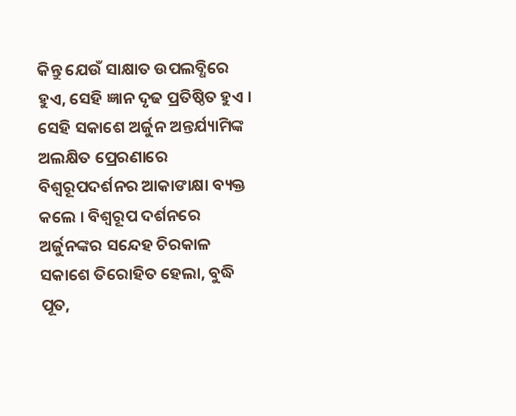କିନ୍ତୁ ଯେଉଁ ସାକ୍ଷାତ ଉପଲବ୍ଧିରେ ହୁଏ, ସେହି ଜ୍ଞାନ ଦୃଢ ପ୍ରତିଷ୍ଠିତ ହୁଏ । ସେହି ସକାଶେ ଅର୍ଜୁନ ଅନ୍ତର୍ଯ୍ୟାମିଙ୍କ ଅଲକ୍ଷିତ ପ୍ରେରଣାରେ ବିଶ୍ଵରୂପଦର୍ଶନର ଆକାଙାକ୍ଷା ବ୍ୟକ୍ତ କଲେ । ବିଶ୍ଵରୂପ ଦର୍ଶନରେ ଅର୍ଜୁନଙ୍କର ସନ୍ଦେହ ଚିରକାଳ ସକାଶେ ତିରୋହିତ ହେଲା, ବୁଦ୍ଧି ପୂତ,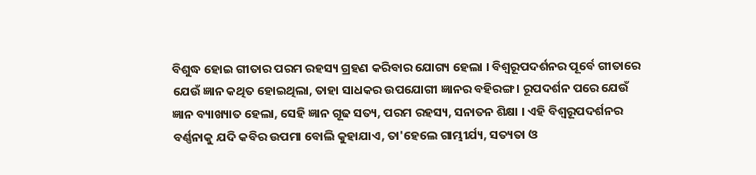ବିଶୁଦ୍ଧ ହୋଇ ଗୀତାର ପରମ ରହସ୍ୟ ଗ୍ରହଣ କରିବାର ଯୋଗ୍ୟ ହେଲା । ବିଶ୍ଵରୂପଦର୍ଶନର ପୂର୍ବେ ଗୀତାରେ ଯେଉଁ ଜ୍ଞାନ କଥିତ ହୋଇଥିଲା, ତାହା ସାଧକର ଉପଯୋଗୀ ଜ୍ଞାନର ବହିରଙ୍ଗ । ରୂପଦର୍ଶନ ପରେ ଯେଉଁ ଜ୍ଞାନ ବ୍ୟାଖ୍ୟାତ ହେଲା, ସେହି ଜ୍ଞାନ ଗୂଢ ସତ୍ୟ, ପରମ ରହସ୍ୟ, ସନାତନ ଶିକ୍ଷା । ଏହି ବିଶ୍ଵରୂପଦର୍ଶନର ବର୍ଣ୍ଣନାକୁ ଯଦି କବିର ଉପମା ବୋଲି କୁହାଯାଏ, ତା'ହେଲେ ଗାମ୍ଭୀର୍ଯ୍ୟ, ସତ୍ୟତା ଓ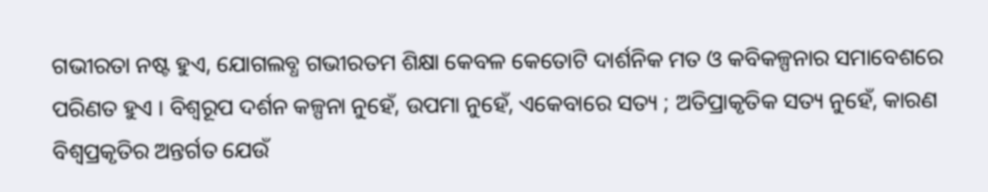ଗଭୀରତା ନଷ୍ଟ ହୁଏ, ଯୋଗଲବ୍ଧ ଗଭୀରତମ ଶିକ୍ଷା କେବଳ କେତୋଟି ଦାର୍ଶନିକ ମତ ଓ କବିକଳ୍ପନାର ସମାବେଶରେ ପରିଣତ ହୁଏ । ବିଶ୍ଵରୂପ ଦର୍ଶନ କଳ୍ପନା ନୁହେଁ, ଉପମା ନୁହେଁ, ଏକେବାରେ ସତ୍ୟ ; ଅତିପ୍ରାକୃତିକ ସତ୍ୟ ନୁହେଁ, କାରଣ ବିଶ୍ଵପ୍ରକୃତିର ଅନ୍ତର୍ଗତ ଯେଉଁ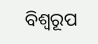ବିଶ୍ଵରୂପ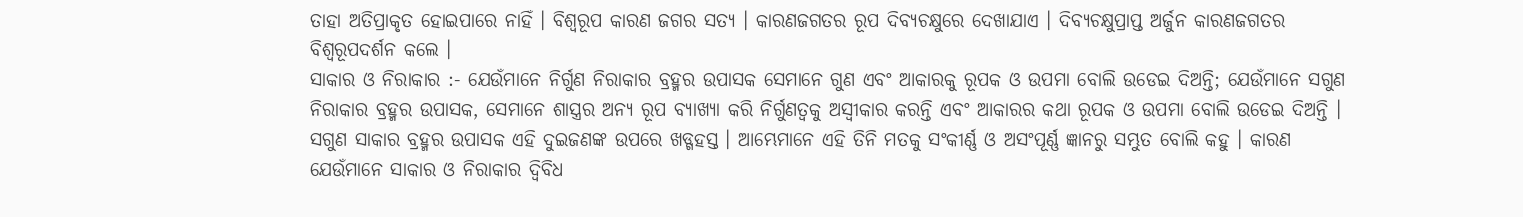ତାହା ଅତିପ୍ରାକୃତ ହୋଇପାରେ ନାହିଁ । ବିଶ୍ଵରୂପ କାରଣ ଜଗର ସତ୍ୟ । କାରଣଜଗତର ରୂପ ଦିବ୍ୟଚକ୍ଷୁରେ ଦେଖାଯାଏ । ଦିବ୍ୟଚକ୍ଷୁପ୍ରାପ୍ତ ଅର୍ଜୁନ କାରଣଜଗତର ବିଶ୍ଵରୂପଦର୍ଶନ କଲେ ।
ସାକାର ଓ ନିରାକାର :- ଯେଉଁମାନେ ନିର୍ଗୁଣ ନିରାକାର ବ୍ରହ୍ମର ଉପାସକ ସେମାନେ ଗୁଣ ଏବଂ ଆକାରକୁ ରୂପକ ଓ ଉପମା ବୋଲି ଉଡେଇ ଦିଅନ୍ତି; ଯେଉଁମାନେ ସଗୁଣ ନିରାକାର ବ୍ରହ୍ମର ଉପାସକ, ସେମାନେ ଶାସ୍ତ୍ରର ଅନ୍ୟ ରୂପ ବ୍ୟାଖ୍ୟା କରି ନିର୍ଗୁଣତ୍ଵକୁ ଅସ୍ଵୀକାର କରନ୍ତି ଏବଂ ଆକାରର କଥା ରୂପକ ଓ ଉପମା ବୋଲି ଉଡେଇ ଦିଅନ୍ତି । ସଗୁଣ ସାକାର ବ୍ରହ୍ମର ଉପାସକ ଏହି ଦୁଇଜଣଙ୍କ ଉପରେ ଖଡ୍ଗହସ୍ତ । ଆମ୍ଭେମାନେ ଏହି ତିନି ମତକୁ ସଂକୀର୍ଣ୍ଣ ଓ ଅସଂପୂର୍ଣ୍ଣ ଜ୍ଞାନରୁ ସମ୍ଭୁତ ବୋଲି କହୁ । କାରଣ ଯେଉଁମାନେ ସାକାର ଓ ନିରାକାର ଦ୍ଵିବିଧ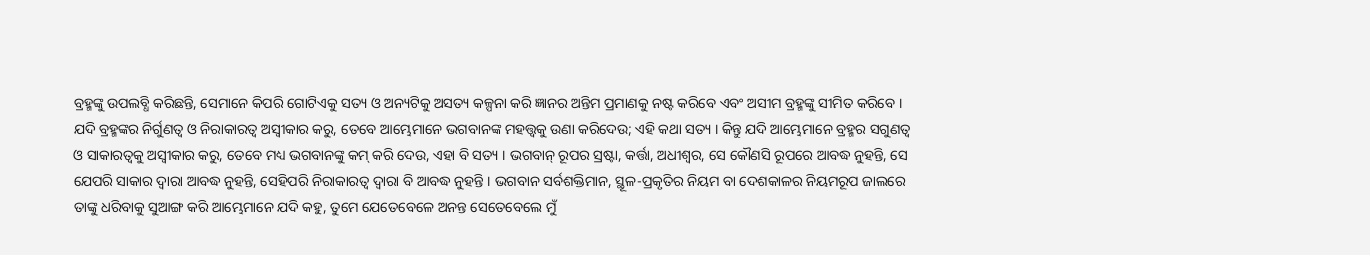ବ୍ରହ୍ମଙ୍କୁ ଉପଲବ୍ଧି କରିଛନ୍ତି, ସେମାନେ କିପରି ଗୋଟିଏକୁ ସତ୍ୟ ଓ ଅନ୍ୟଟିକୁ ଅସତ୍ୟ କଳ୍ପନା କରି ଜ୍ଞାନର ଅନ୍ତିମ ପ୍ରମାଣକୁ ନଷ୍ଟ କରିବେ ଏବଂ ଅସୀମ ବ୍ରହ୍ମଙ୍କୁ ସୀମିତ କରିବେ । ଯଦି ବ୍ରହ୍ମଙ୍କର ନିର୍ଗୁଣତ୍ଵ ଓ ନିରାକାରତ୍ଵ ଅସ୍ଵୀକାର କରୁ, ତେବେ ଆମ୍ଭେମାନେ ଭଗବାନଙ୍କ ମହତ୍ତ୍ଵକୁ ଉଣା କରିଦେଉ; ଏହି କଥା ସତ୍ୟ । କିନ୍ତୁ ଯଦି ଆମ୍ଭେମାନେ ବ୍ରହ୍ମର ସଗୁଣତ୍ଵ ଓ ସାକାରତ୍ଵକୁ ଅସ୍ଵୀକାର କରୁ, ତେବେ ମଧ୍ୟ ଭଗବାନଙ୍କୁ କମ୍ କରି ଦେଉ, ଏହା ବି ସତ୍ୟ । ଭଗବାନ୍ ରୂପର ସ୍ରଷ୍ଟା, କର୍ତ୍ତା, ଅଧୀଶ୍ଵର, ସେ କୌଣସି ରୂପରେ ଆବଦ୍ଧ ନୁହନ୍ତି, ସେ ଯେପରି ସାକାର ଦ୍ଵାରା ଆବଦ୍ଧ ନୁହନ୍ତି, ସେହିପରି ନିରାକାରତ୍ଵ ଦ୍ଵାରା ବି ଆବଦ୍ଧ ନୁହନ୍ତି । ଭଗବାନ ସର୍ବଶକ୍ତିମାନ, ସ୍ଥୂଳ-ପ୍ରକୃତିର ନିୟମ ବା ଦେଶକାଳର ନିୟମରୂପ ଜାଲରେ ତାଙ୍କୁ ଧରିବାକୁ ସୁଆଙ୍ଗ କରି ଆମ୍ଭେମାନେ ଯଦି କହୁ, ତୁମେ ଯେତେବେଳେ ଅନନ୍ତ ସେତେବେଲେ ମୁଁ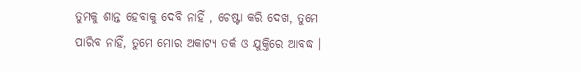ତୁମକୁ ଶାନ୍ତ ହେବାକୁ ଦେବି ନାହିଁ , ଚେଷ୍ଟା କରି ଦେଖ, ତୁମେ ପାରିବ ନାହିଁ, ତୁମେ ମୋର ଅକାଟ୍ୟ ତର୍କ ଓ ଯୁକ୍ତିରେ ଆବଦ୍ଧ ।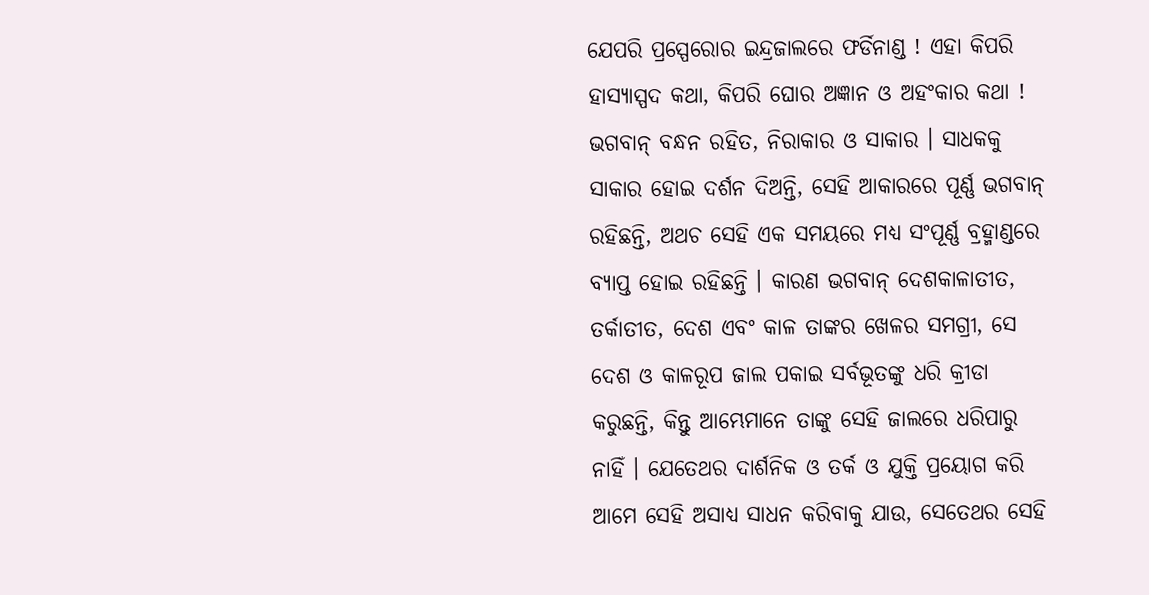ଯେପରି ପ୍ରସ୍ପେରୋର ଇନ୍ଦ୍ରଜାଲରେ ଫର୍ଡିନାଣ୍ଡ ! ଏହା କିପରି ହାସ୍ୟାସ୍ପଦ କଥା, କିପରି ଘୋର ଅଜ୍ଞାନ ଓ ଅହଂକାର କଥା ! ଭଗବାନ୍ ବନ୍ଧନ ରହିତ, ନିରାକାର ଓ ସାକାର । ସାଧକକୁ ସାକାର ହୋଇ ଦର୍ଶନ ଦିଅନ୍ତି, ସେହି ଆକାରରେ ପୂର୍ଣ୍ଣ ଭଗବାନ୍ ରହିଛନ୍ତି, ଅଥଚ ସେହି ଏକ ସମୟରେ ମଧ୍ୟ ସଂପୂର୍ଣ୍ଣ ବ୍ରହ୍ମାଣ୍ଡରେ ବ୍ୟାପ୍ତ ହୋଇ ରହିଛନ୍ତି । କାରଣ ଭଗବାନ୍ ଦେଶକାଳାତୀତ, ତର୍କାତୀତ, ଦେଶ ଏବଂ କାଳ ତାଙ୍କର ଖେଳର ସମଗ୍ରୀ, ସେ ଦେଶ ଓ କାଳରୂପ ଜାଲ ପକାଇ ସର୍ବଭୂତଙ୍କୁ ଧରି କ୍ରୀଡା କରୁଛନ୍ତି, କିନ୍ତୁ ଆମ୍ଭେମାନେ ତାଙ୍କୁ ସେହି ଜାଲରେ ଧରିପାରୁ ନାହିଁ । ଯେତେଥର ଦାର୍ଶନିକ ଓ ତର୍କ ଓ ଯୁକ୍ତି ପ୍ରୟୋଗ କରି ଆମେ ସେହି ଅସାଧ୍ୟ ସାଧନ କରିବାକୁ ଯାଉ, ସେତେଥର ସେହି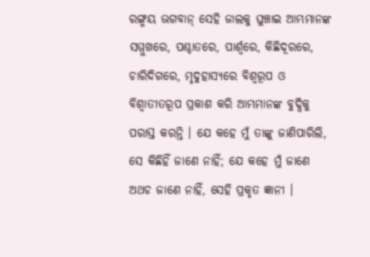ରଙ୍ଗ୍ମୟ ଭଗବାନ୍ ସେହି ଜାଲକୁ ଘୁଞ୍ଚାଇ ଆମ୍ଭମାନଙ୍କ ସମ୍ମୁଖରେ, ପଶ୍ଚାତରେ, ପାର୍ଶ୍ଵରେ, କିଛିଦୂରରେ, ଚାରିଦିଗରେ, ମୃଦୁହାସ୍ୟରେ ବିଶ୍ଵରୂପ ଓ ବିଶ୍ଵାତୀତରୂପ ପ୍ରକାଶ କରି ଆମ୍ଭମାନଙ୍କ ବୁଦ୍ଧିକୁ ପରାସ୍ତ କରନ୍ତି । ଯେ କହେ ମୁଁ ତାଙ୍କୁ ଜାଣିପାରିଲି, ସେ କିଛିହିଁ ଜାଣେ ନାହିଁ; ଯେ କହେ ମୁଁ ଜାଣେ ଅଥଚ ଜାଣେ ନାହିଁ, ସେହି ପ୍ରକୃତ ଜ୍ଞାନୀ ।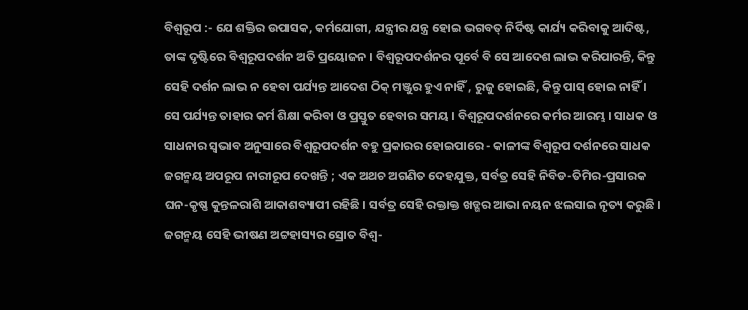ବିଶ୍ଵରୂପ :- ଯେ ଶକ୍ତିର ଉପାସକ, କର୍ମଯୋଗୀ, ଯନ୍ତ୍ରୀର ଯନ୍ତ୍ର ହୋଇ ଭଗବତ୍ ନିର୍ଦିଷ୍ଟ କାର୍ଯ୍ୟ କରିବାକୁ ଆଦିଷ୍ଟ, ତାଙ୍କ ଦୃଷ୍ଟିରେ ବିଶ୍ଵରୂପଦର୍ଶନ ଅତି ପ୍ରୟୋଜନ । ବିଶ୍ଵରୂପଦର୍ଶନର ପୂର୍ବେ ବି ସେ ଆଦେଶ ଲାଭ କରିପାରନ୍ତି, କିନ୍ତୁ ସେହି ଦର୍ଶନ ଲାଭ ନ ହେବା ପର୍ଯ୍ୟନ୍ତ ଆଦେଶ ଠିକ୍ ମଞ୍ଜୁର ହୁଏ ନାହିଁ , ରୁଜୁ ହୋଇଛି, କିନ୍ତୁ ପାସ୍ ହୋଇ ନାହିଁ । ସେ ପର୍ଯ୍ୟନ୍ତ ତାହାର କର୍ମ ଶିକ୍ଷା କରିବା ଓ ପ୍ରସ୍ତୁତ ହେବାର ସମୟ । ବିଶ୍ଵରୂପଦର୍ଶନରେ କର୍ମର ଆରମ୍ଭ । ସାଧକ ଓ ସାଧନାର ସ୍ଵଭାବ ଅନୁସାରେ ବିଶ୍ଵରୂପଦର୍ଶନ ବହୁ ପ୍ରକାରର ହୋଇପାରେ - କାଳୀଙ୍କ ବିଶ୍ଵରୂପ ଦର୍ଶନରେ ସାଧକ ଜଗନ୍ମୟ ଅପରୂପ ନାରୀରୂପ ଦେଖନ୍ତି ; ଏକ ଅଥଚ ଅଗଣିତ ଦେହଯୁକ୍ତ, ସର୍ବତ୍ର ସେହି ନିବିଡ-ତିମିର-ପ୍ରସାରକ ଘନ-କୃଷ୍ଣ କୁନ୍ତଳରାଶି ଆକାଶବ୍ୟାପୀ ରହିଛି । ସର୍ବତ୍ର ସେହି ରକ୍ତାକ୍ତ ଖଡ୍ଗର ଆଭା ନୟନ ଝଲସାଇ ନୃତ୍ୟ କରୁଛି । ଜଗନ୍ମୟ ସେହି ଭୀଷଣ ଅଟ୍ଟହାସ୍ୟର ସ୍ରୋତ ବିଶ୍ଵ-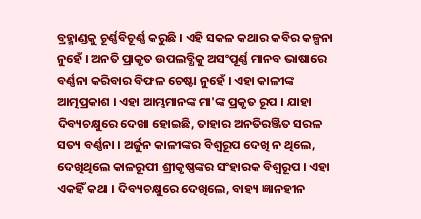ବ୍ରହ୍ମାଣ୍ଡକୁ ଚୂର୍ଣ୍ଣବିଚୂର୍ଣ୍ଣ କରୁଛି । ଏହି ସକଳ କଥାର କବିର କଳ୍ପନା ନୁହେଁ । ଅନତି ପ୍ରାକୃତ ଉପଲବ୍ଧିକୁ ଅସଂପୂର୍ଣ୍ଣ ମାନବ ଭାଷାରେ ବର୍ଣ୍ଣନା କରିବାର ବିଫଳ ଚେଷ୍ଟା ନୁହେଁ । ଏହା କାଳୀଙ୍କ ଆତ୍ମପ୍ରକାଶ । ଏହା ଆମ୍ଭମାନଙ୍କ ମା'ଙ୍କ ପ୍ରକୃତ ରୂପ । ଯାହା ଦିବ୍ୟଚକ୍ଷୁରେ ଦେଖା ହୋଇଛି, ତାହାର ଅନତିରଞ୍ଜିତ ସରଳ ସତ୍ୟ ବର୍ଣ୍ଣନା । ଅର୍ଜୁନ କାଳୀଙ୍କର ବିଶ୍ଵରୂପ ଦେଖି ନ ଥିଲେ, ଦେଖିଥିଲେ କାଳରୂପୀ ଶ୍ରୀକୃଷ୍ଣଙ୍କର ସଂହାରକ ବିଶ୍ଵରୂପ । ଏହା ଏକହିଁ କଥା । ଦିବ୍ୟଚକ୍ଷୁରେ ଦେଖିଲେ, ବାହ୍ୟ ଜ୍ଞାନହୀନ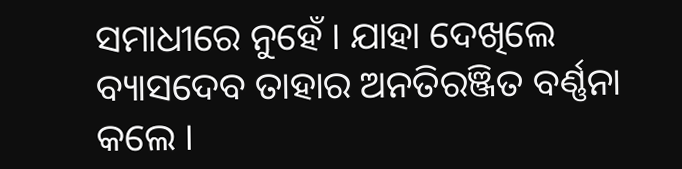ସମାଧୀରେ ନୁହେଁ । ଯାହା ଦେଖିଲେ ବ୍ୟାସଦେବ ତାହାର ଅନତିରଞ୍ଜିତ ବର୍ଣ୍ଣନା କଲେ ।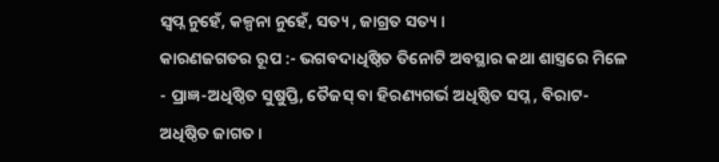ସ୍ଵପ୍ନ ନୁହେଁ, କଳ୍ପନା ନୁହେଁ, ସତ୍ୟ , ଜାଗ୍ରତ ସତ୍ୟ ।
କାରଣଜଗତର ରୂପ :- ଭଗବଦାଧିଷ୍ଠିତ ତିନୋଟି ଅବସ୍ଥାର କଥା ଶାସ୍ତ୍ରରେ ମିଳେ - ପ୍ରାଜ୍ଞ-ଅଧିଷ୍ଠିତ ସୁଷୁପ୍ତି, ତୈଜସ୍ ବା ହିରଣ୍ୟଗର୍ଭ ଅଧିଷ୍ଠିତ ସପ୍ନ , ବିରାଟ-ଅଧିଷ୍ଠିତ ଜାଗତ ।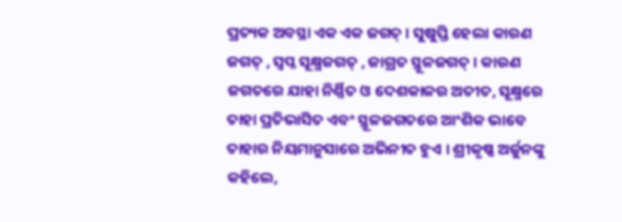ପ୍ରତ୍ୟକ ଅବସ୍ଥା ଏକ ଏକ ଜଗତ୍ । ସୁଷୁପ୍ତି ହେଲା କାରଣ ଜଗତ୍ , ସ୍ଵପ୍ନ ସୂକ୍ଷ୍ମଜଗତ୍ , ଜାଗ୍ରତ ସ୍ଥୂଳଜଗତ୍ । କାରଣ ଜଗତରେ ଯାହା ନିର୍ଣ୍ଣିତ ଓ ଦେଶକାଳର ଅତୀତ, ସୂକ୍ଷ୍ମରେ ତାହା ପ୍ରତିଭାସିତ ଏବଂ ସ୍ଥୂଳଜଗତରେ ଆଂଶିକ ଭାବେ ତାହାର ନିୟମାନୁସାରେ ଅଭିନୀତ ହୁଏ । ଶ୍ରୀକୃଷ୍ଣ ଅର୍ଜୁନଙ୍କୁ କହିଲେ,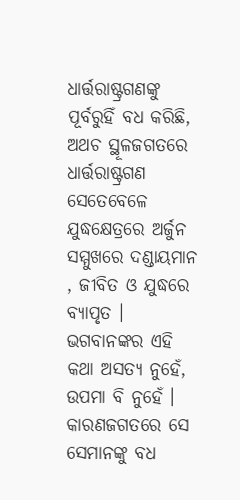ଧାର୍ତ୍ତରାଷ୍ଟ୍ରଗଣଙ୍କୁ ପୂର୍ବରୁହିଁ ବଧ କରିଛି, ଅଥଚ ସ୍ଥୂଳଜଗତରେ ଧାର୍ତ୍ତରାଷ୍ଟ୍ରଗଣ ସେତେବେଳେ ଯୁଦ୍ଧକ୍ଷେତ୍ରରେ ଅର୍ଜୁନ ସମ୍ମୁଖରେ ଦଣ୍ଡାୟମାନ , ଜୀବିତ ଓ ଯୁଦ୍ଧରେ ବ୍ୟାପୃତ । ଭଗବାନଙ୍କର ଏହି କଥା ଅସତ୍ୟ ନୁହେଁ, ଉପମା ବି ନୁହେଁ । କାରଣଜଗତରେ ସେ ସେମାନଙ୍କୁ ବଧ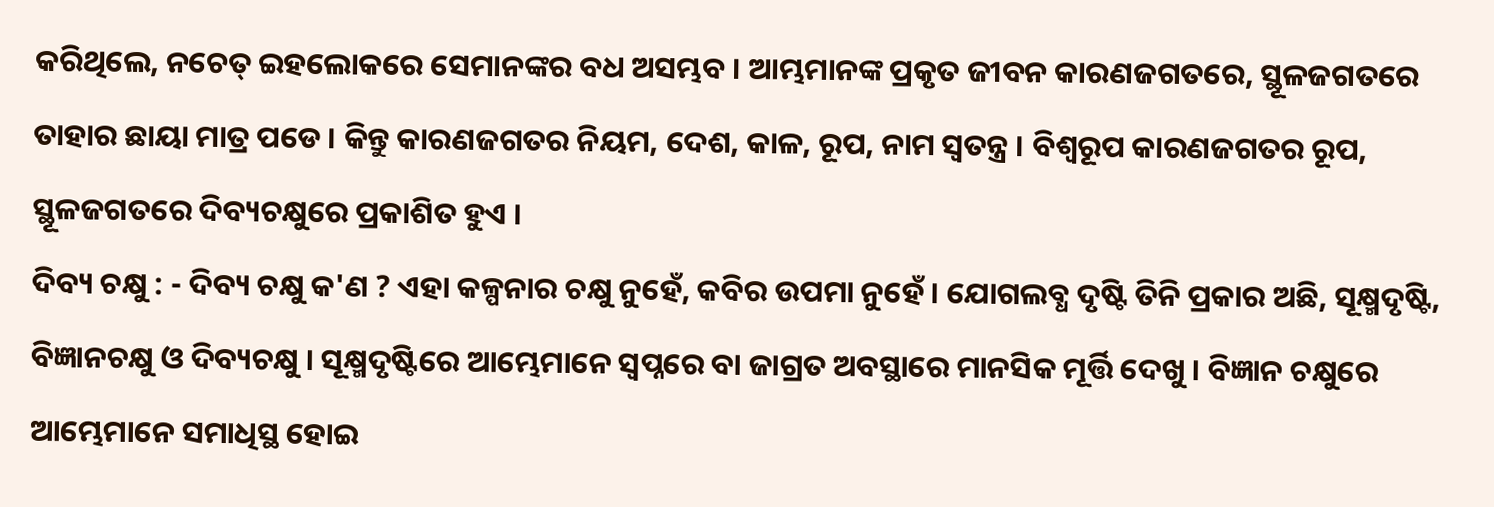କରିଥିଲେ, ନଚେତ୍ ଇହଲୋକରେ ସେମାନଙ୍କର ବଧ ଅସମ୍ଭବ । ଆମ୍ଭମାନଙ୍କ ପ୍ରକୃତ ଜୀବନ କାରଣଜଗତରେ, ସ୍ଥୂଳଜଗତରେ ତାହାର ଛାୟା ମାତ୍ର ପଡେ । କିନ୍ତୁ କାରଣଜଗତର ନିୟମ, ଦେଶ, କାଳ, ରୂପ, ନାମ ସ୍ଵତନ୍ତ୍ର । ବିଶ୍ଵରୂପ କାରଣଜଗତର ରୂପ, ସ୍ଥୂଳଜଗତରେ ଦିବ୍ୟଚକ୍ଷୁରେ ପ୍ରକାଶିତ ହୁଏ ।
ଦିବ୍ୟ ଚକ୍ଷୁ : - ଦିବ୍ୟ ଚକ୍ଷୁ କ'ଣ ? ଏହା କଳ୍ପନାର ଚକ୍ଷୁ ନୁହେଁ, କବିର ଉପମା ନୁହେଁ । ଯୋଗଲବ୍ଧ ଦୃଷ୍ଟି ତିନି ପ୍ରକାର ଅଛି, ସୂକ୍ଷ୍ମଦୃଷ୍ଟି, ବିଜ୍ଞାନଚକ୍ଷୁ ଓ ଦିବ୍ୟଚକ୍ଷୁ । ସୂକ୍ଷ୍ମଦୃଷ୍ଟିରେ ଆମ୍ଭେମାନେ ସ୍ଵପ୍ନରେ ବା ଜାଗ୍ରତ ଅବସ୍ଥାରେ ମାନସିକ ମୂର୍ତ୍ତି ଦେଖୁ । ବିଜ୍ଞାନ ଚକ୍ଷୁରେ ଆମ୍ଭେମାନେ ସମାଧିସ୍ଥ ହୋଇ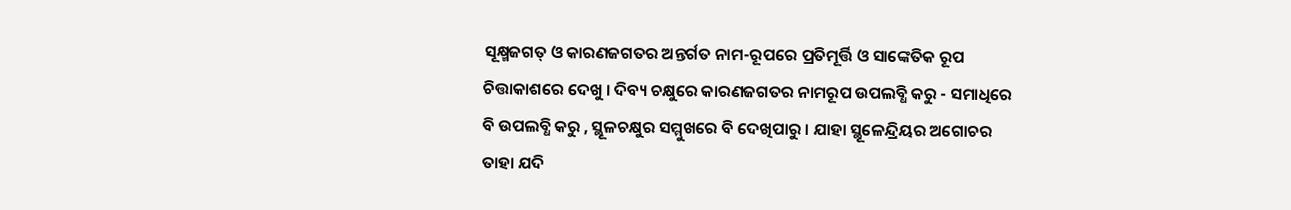ସୂକ୍ଷ୍ମଜଗତ୍ ଓ କାରଣଜଗତର ଅନ୍ତର୍ଗତ ନାମ-ରୂପରେ ପ୍ରତିମୂର୍ତ୍ତି ଓ ସାଙ୍କେତିକ ରୂପ ଚିତ୍ତାକାଶରେ ଦେଖୁ । ଦିବ୍ୟ ଚକ୍ଷୁରେ କାରଣଜଗତର ନାମରୂପ ଉପଲବ୍ଧି କରୁ - ସମାଧିରେ ବି ଉପଲବ୍ଧି କରୁ , ସ୍ଥୂଳଚକ୍ଷୁର ସମ୍ମୁଖରେ ବି ଦେଖିପାରୁ । ଯାହା ସ୍ଥୂଳେନ୍ଦ୍ରିୟର ଅଗୋଚର ତାହା ଯଦି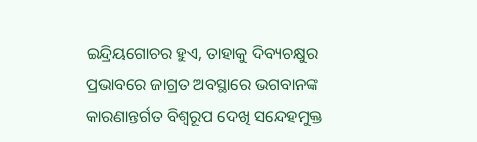ଇନ୍ଦ୍ରିୟଗୋଚର ହୁଏ, ତାହାକୁ ଦିବ୍ୟଚକ୍ଷୁର ପ୍ରଭାବରେ ଜାଗ୍ରତ ଅବସ୍ଥାରେ ଭଗବାନଙ୍କ କାରଣାନ୍ତର୍ଗତ ବିଶ୍ଵରୂପ ଦେଖି ସନ୍ଦେହମୁକ୍ତ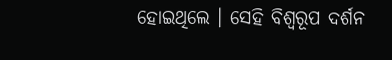ହୋଇଥିଲେ । ସେହି ବିଶ୍ଵରୂପ ଦର୍ଶନ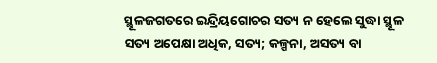ସ୍ଥୂଳଜଗତରେ ଇନ୍ଦ୍ରିୟଗୋଚର ସତ୍ୟ ନ ହେଲେ ସୁଦ୍ଧା ସ୍ଥୂଳ ସତ୍ୟ ଅପେକ୍ଷା ଅଧିକ, ସତ୍ୟ; କଳ୍ପନା, ଅସତ୍ୟ ବା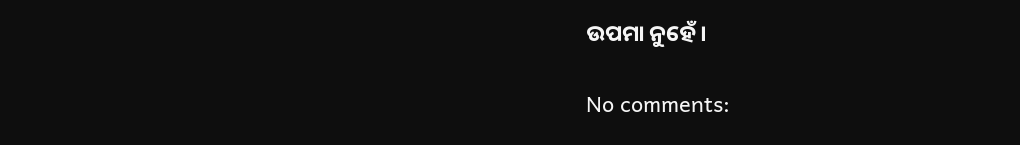ଉପମା ନୁହେଁ ।

No comments: